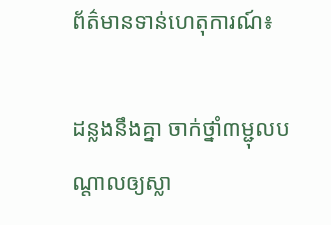ព័ត៌មានទាន់ហេតុការណ៍៖

ដន្លងនឹងគ្នា ចាក់ថ្នាំ៣ម្ជុលបណ្តាលឲ្យស្លា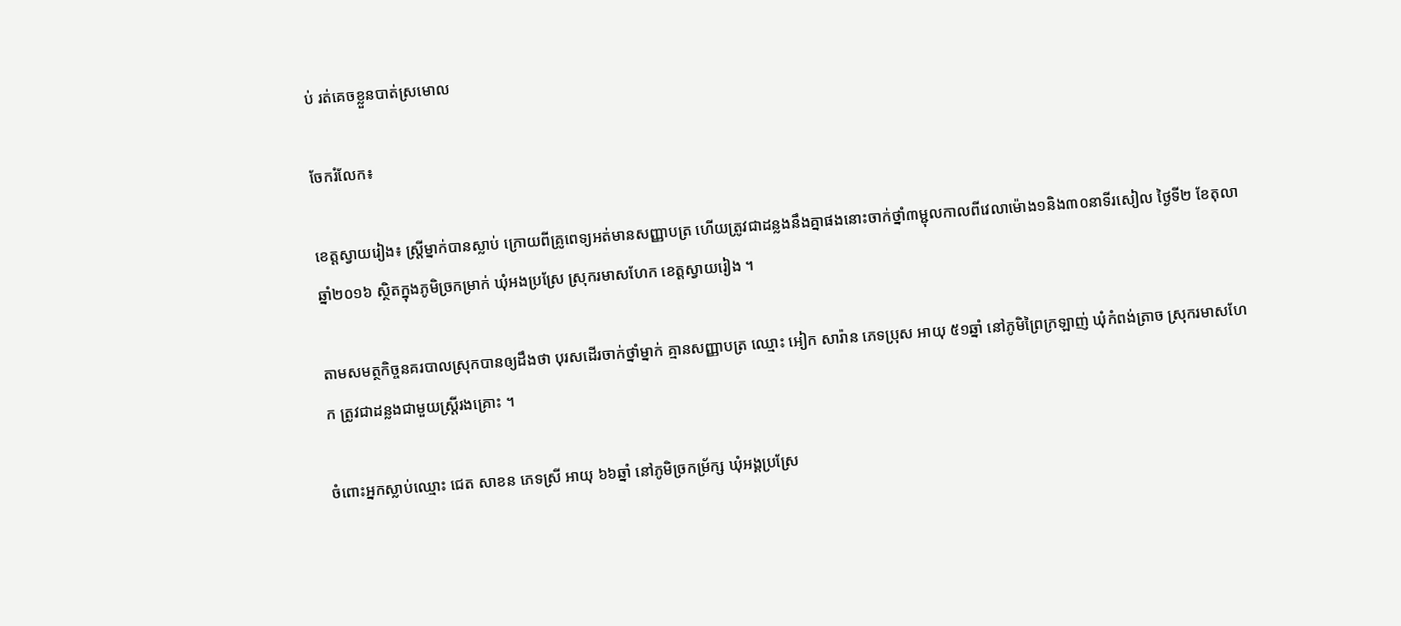ប់ រត់គេចខ្លួនបាត់ស្រមោល

ចែករំលែក៖

ខេត្តស្វាយរៀង៖ ស្ត្រីម្នាក់បានស្លាប់ ក្រោយពីគ្រូពេទ្យអត់មានសញ្ញាបត្រ ហើយត្រូវជាដន្លងនឹងគ្នាផងនោះចាក់ថ្នាំ៣ម្ជុលកាលពីវេលាម៉ោង១និង៣០នាទីរសៀល ថ្ងៃទី២ ខែតុលា ឆ្នាំ២០១៦ ស្ថិតក្នុងភូមិច្រកម្រាក់ ឃុំអងប្រស្រែ ស្រុករមាសហែក ខេត្តស្វាយរៀង ។

តាមសមត្ថកិច្ចនគរបាលស្រុកបានឲ្យដឹងថា បុរសដើរចាក់ថ្នាំម្នាក់ គ្មានសញ្ញាបត្រ ឈ្មោះ អៀក សារ៉ាន ភេទប្រុស អាយុ ៥១ឆ្នាំ នៅភូមិព្រៃក្រឡាញ់ ឃុំកំពង់ត្រាច ស្រុករមាសហែក ត្រូវជាដន្លងជាមួយស្ត្រីរងគ្រោះ ។

ចំពោះអ្នកស្លាប់ឈ្មោះ ជេត សាខន ភេទស្រី អាយុ ៦៦ឆ្នាំ នៅភូមិច្រកម្រ័ក្ស ឃុំអង្គប្រស្រែ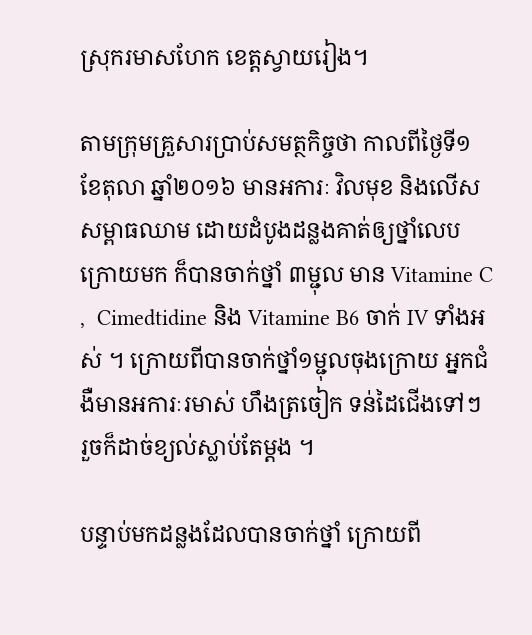ស្រុករមាសហែក ខេត្តស្វាយរៀង។

តាមក្រុមគ្រួសារប្រាប់សមត្ថកិច្ចថា កាលពីថ្ងៃទី១ ខែតុលា ឆ្នាំ២០១៦ មានអការៈ វិលមុខ និងលើសសម្ពាធឈាម ដោយដំបូងដន្លងគាត់ឲ្យថ្នាំលេប ក្រោយមក ក៏បានចាក់ថ្នាំ ៣ម្ជុល មាន Vitamine C ,  Cimedtidine និង Vitamine B6 ចាក់ IV ទាំងអស់ ។ ក្រោយពីបានចាក់ថ្នាំ១ម្ជុលចុងក្រោយ អ្នកជំងឺមានអការៈរមាស់ ហឹងត្រចៀក ទន់ដៃជើងទៅៗ រួចក៏ដាច់ខ្យល់ស្លាប់តែម្តង ។

បន្ទាប់មកដន្លងដែលបានចាក់ថ្នាំ ក្រោយពី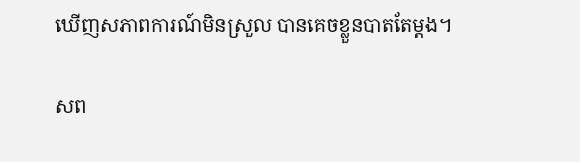ឃើញសភាពការណ៍មិនស្រួល បានគេចខ្លួនបាតតែម្ដង។

សព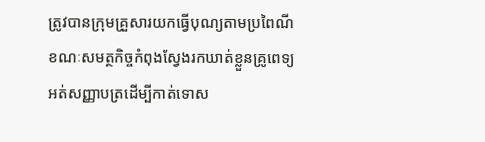ត្រូវបានក្រុមគ្រួសារយកធ្វើបុណ្យតាមប្រពៃណី ខណៈសមត្ថកិច្ចកំពុងស្វែងរកឃាត់ខ្លួនគ្រូពេទ្យអត់សញ្ញាបត្រដើម្បីកាត់ទោស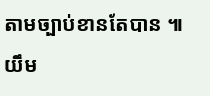តាមច្បាប់ខានតែបាន ៕ យឹម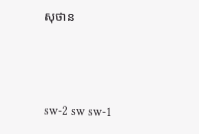សុថាន



sw-2 sw sw-1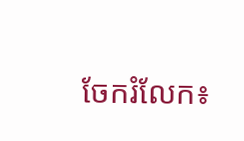ចែករំលែក៖